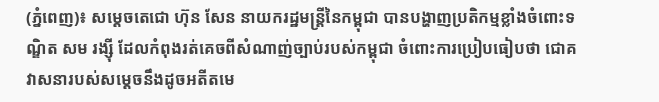(ភ្នំពេញ)៖ សម្តេចតេជោ ហ៊ុន សែន នាយករដ្ឋមន្ត្រីនៃកម្ពុជា បានបង្ហាញប្រតិកម្មខ្លាំងចំពោះទណ្ឌិត សម រង្ស៊ី ដែលកំពុងរត់គេចពីសំណាញ់ច្បាប់របស់កម្ពុជា ចំពោះការប្រៀបធៀបថា ជោគវាសនារបស់សម្តេចនឹងដូចអតីតមេ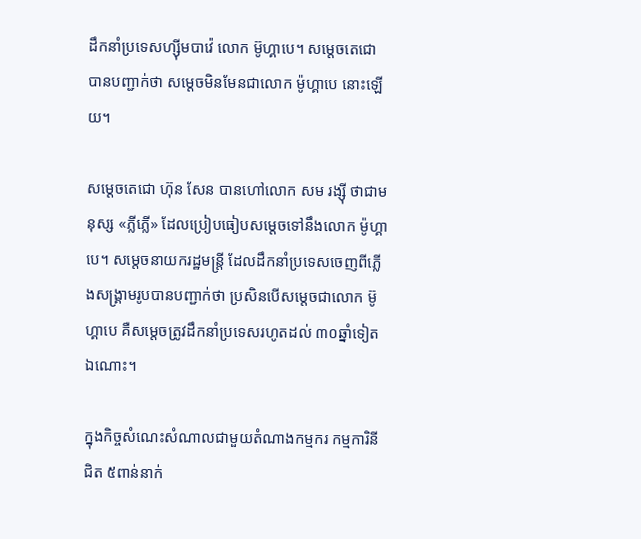ដឹកនាំប្រទេសហ្ស៊ីមបាវ៉េ លោក ម៊ូហ្គាបេ។ សម្តេចតេជោ បានបញ្ជាក់ថា សម្តេចមិនមែនជាលោក ម៉ូហ្គាបេ នោះឡើយ។

សម្តេចតេជោ ហ៊ុន សែន បានហៅលោក សម រង្ស៊ី ថាជាមនុស្ស «ភ្លីភ្លើ» ដែលប្រៀបធៀបសម្តេចទៅនឹងលោក ម៉ូហ្គាបេ។ សម្តេចនាយករដ្ឋមន្ត្រី ដែលដឹកនាំប្រទេសចេញពីភ្លើងសង្គ្រាមរូបបានបញ្ជាក់ថា ប្រសិនបើសម្តេចជាលោក ម៊ូហ្គាបេ គឺសម្តេចត្រូវដឹកនាំប្រទេសរហូតដល់ ៣០ឆ្នាំទៀតឯណោះ។

ក្នុងកិច្ចសំណេះសំណាលជាមួយតំណាងកម្មករ កម្មការិនីជិត ៥ពាន់នាក់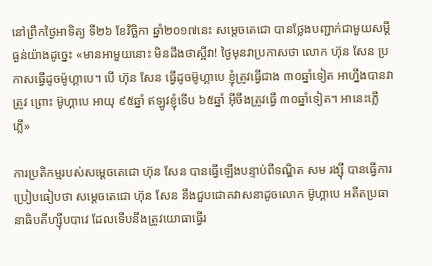នៅព្រឹកថ្ងៃអាទិត្យ ទី២៦ ខែវិច្ឆិកា ឆ្នាំ២០១៧នេះ សម្តេចតេជោ បានថ្លែងបញ្ជាក់ជាមួយសម្តីធ្ងន់យ៉ាងដូច្នេះ «មានអាមួយនោះ មិនដឹងថាស្អីវា! ថ្ងៃមុនវាប្រកាសថា លោក ហ៊ុន សែន ប្រកាសធ្វើដូចម៉ូហ្គាបេ។ បើ ហ៊ុន សែន ធ្វើដូចម៊ូហ្គាបេ ខ្ញុំត្រូវធ្វើជាង ៣០ឆ្នាំទៀត អាហ្នឹងបានវាត្រូវ ព្រោះ ម៊ូហ្គាបេ អាយុ ៩៥ឆ្នាំ ឥឡូវខ្ញុំទើប ៦៥ឆ្នាំ អ៊ីចឹងត្រូវធ្វើ ៣០ឆ្នាំទៀត។ អានេះភ្លើភ្លើ»

ការប្រតិកម្មរបស់សម្តេចតេជោ ហ៊ុន សែន បានធ្វើឡើងបន្ទាប់ពីទណ្ឌិត សម រង្ស៊ី បានធ្វើការប្រៀបធៀបថា សម្តេចតេជោ ហ៊ុន សែន នឹងជួបជោគវាសនាដូចលោក ម៊ូហ្គាបេ អតីតប្រធានាធិបតីហ្ស៊ីបបាវេ ដែលទើបនឹងត្រូវយោធាធ្វើរ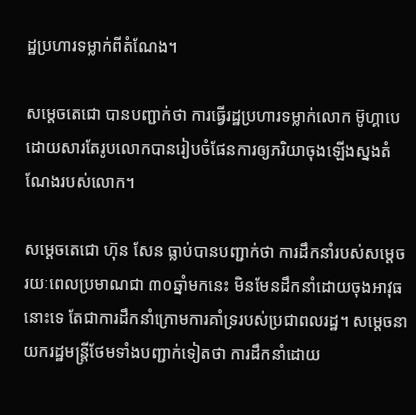ដ្ឋប្រហារទម្លាក់ពីតំណែង។

សម្តេចតេជោ បានបញ្ជាក់ថា ការធ្វើរដ្ឋប្រហារទម្លាក់លោក ម៊ូហ្គាបេ ដោយសារតែរូបលោកបានរៀបចំផែនការឲ្យភរិយាចុងឡើងស្នងតំណែងរបស់លោក។

សម្តេចតេជោ ហ៊ុន សែន ធ្លាប់បានបញ្ជាក់ថា ការដឹកនាំរបស់សម្តេចរយៈពេលប្រមាណជា ៣០ឆ្នាំមកនេះ មិនមែនដឹកនាំដោយចុងអាវុធនោះទេ តែជាការដឹកនាំក្រោមការគាំទ្ររបស់ប្រជាពលរដ្ឋ។ សម្តេចនាយករដ្ឋមន្ត្រីថែមទាំងបញ្ជាក់ទៀតថា ការដឹកនាំដោយ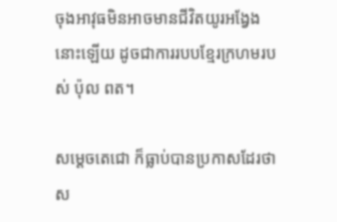ចុងអាវុធមិនអាចមានជីវិតយូរអង្វែងនោះឡើយ ដូចជាការរបបខ្មែរក្រហមរបស់ ប៉ុល ពត។

សម្តេចតេជោ ក៏ធ្លាប់បានប្រកាសដែរថា ស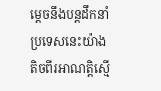ម្តេចនឹងបន្តដឹកនាំប្រទេសនេះយ៉ាងតិចពីរអាណត្តិស្មើ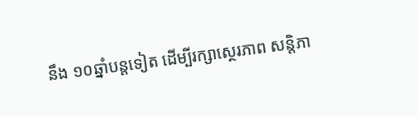នឹង ១០ឆ្នាំបន្តទៀត ដើម្បីរក្សាស្ថេរភាព សន្តិភា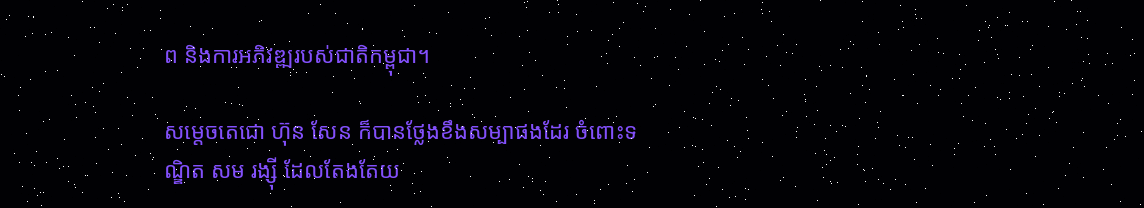ព និងការអភិវឌ្ឍរបស់ជាតិកម្ពុជា។

សម្តេចតេជោ ហ៊ុន សែន ក៏បានថ្លែងខឹងសម្បាផងដែរ ចំពោះទណ្ឌិត សម រង្ស៊ី ដែលតែងតែយ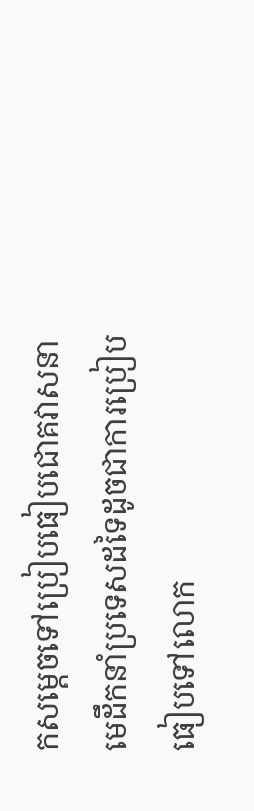កសម្តេចទៅប្រៀបធៀបជោគវាសនាមេដឹកនាំប្រទេសដទៃដូចជាការប្រៀបធៀបទៅលោក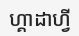ហ្គាដាហ្វី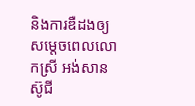និងការឌឺដងឲ្យសម្តេចពេលលោកស្រី អង់សាន ស៊ូជី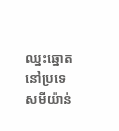ឈ្នះឆ្នោតនៅប្រទេសមីយ៉ាន់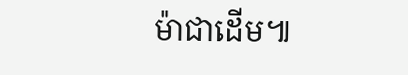ម៉ាជាដើម៕